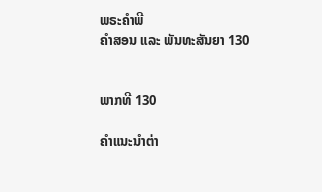ພຣະຄຳພີ
ຄຳສອນ ແລະ ພັນທະສັນຍາ 130


ພາກທີ 130

ຄຳແນະນຳຕ່າ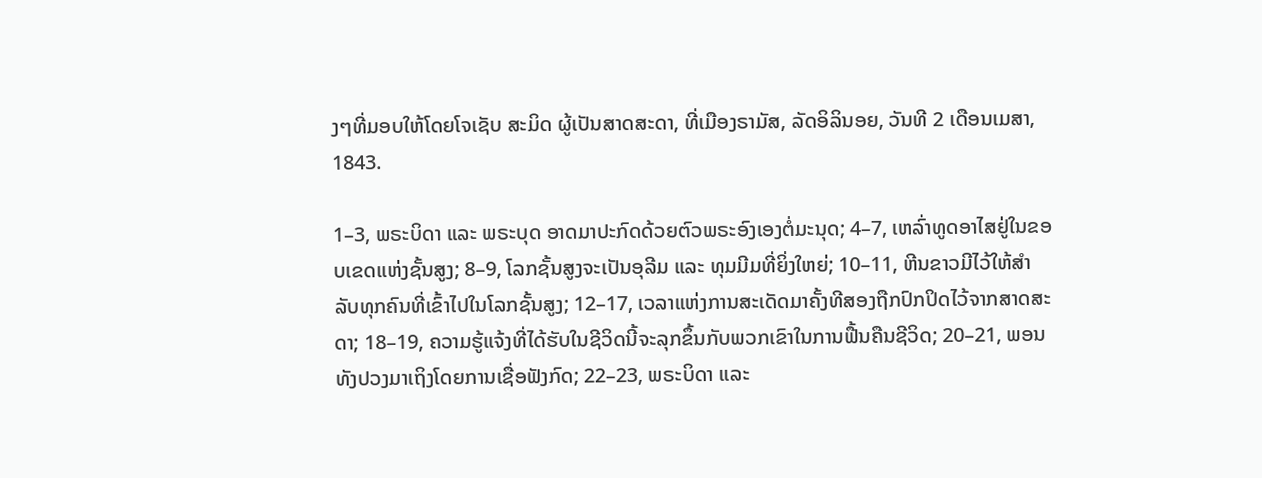ງໆທີ່ມອບໃຫ້ໂດຍໂຈເຊັບ ສະມິດ ຜູ້ເປັນສາດສະດາ, ທີ່ເມືອງຣາມັສ, ລັດອິລິນອຍ, ວັນທີ 2 ເດືອນເມສາ, 1843.

1–3, ພຣະບິດາ ແລະ ພຣະບຸດ ອາດມາປະກົດດ້ວຍຕົວພຣະອົງເອງຕໍ່ມະນຸດ; 4–7, ເຫລົ່າທູດອາໄສຢູ່ໃນຂອບເຂດແຫ່ງຊັ້ນສູງ; 8–9, ໂລກຊັ້ນສູງຈະເປັນອຸລີມ ແລະ ທຸມມີມທີ່ຍິ່ງໃຫຍ່; 10–11, ຫີນຂາວມີໄວ້ໃຫ້ສຳລັບທຸກຄົນທີ່ເຂົ້າໄປໃນໂລກຊັ້ນສູງ; 12–17, ເວລາແຫ່ງການສະເດັດມາຄັ້ງທີສອງຖືກປົກປິດໄວ້ຈາກສາດສະດາ; 18–19, ຄວາມຮູ້ແຈ້ງທີ່ໄດ້ຮັບໃນຊີວິດນີ້ຈະລຸກຂຶ້ນກັບພວກເຂົາໃນການຟື້ນຄືນຊີວິດ; 20–21, ພອນທັງປວງມາເຖິງໂດຍການເຊື່ອຟັງກົດ; 22–23, ພຣະບິດາ ແລະ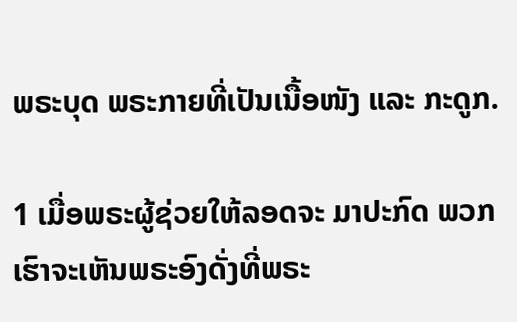ພຣະບຸດ ພຣະກາຍທີ່ເປັນເນື້ອໜັງ ແລະ ກະດູກ.

1 ເມື່ອພຣະຜູ້ຊ່ວຍໃຫ້ລອດຈະ ມາປະກົດ ພວກເຮົາຈະເຫັນພຣະອົງດັ່ງທີ່ພຣະ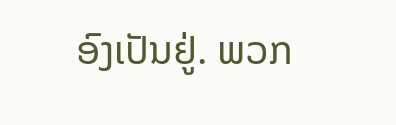ອົງເປັນຢູ່. ພວກ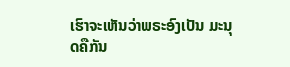ເຮົາຈະເຫັນວ່າພຣະອົງເປັນ ມະນຸດຄືກັນ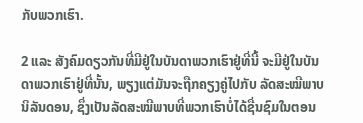ກັບພວກເຮົາ.

2 ແລະ ສັງຄົມດຽວກັນທີ່ມີຢູ່ໃນບັນດາພວກເຮົາຢູ່ທີ່ນີ້ ຈະມີຢູ່ໃນບັນດາພວກເຮົາຢູ່ທີ່ນັ້ນ, ພຽງແຕ່ມັນຈະຖືກຄຽງຄູ່ໄປກັບ ລັດສະໝີພາບນິລັນດອນ, ຊຶ່ງເປັນລັດສະໝີພາບທີ່ພວກເຮົາບໍ່ໄດ້ຊື່ນຊົມໃນຕອນ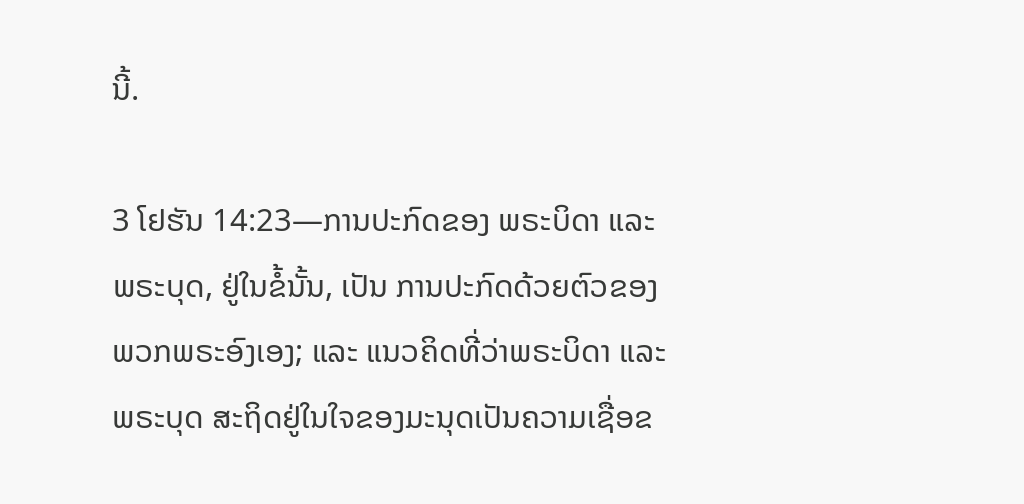ນີ້.

3 ໂຢຮັນ 14:23—ການປະກົດຂອງ ພຣະບິດາ ແລະ ພຣະບຸດ, ຢູ່ໃນຂໍ້ນັ້ນ, ເປັນ ການປະກົດດ້ວຍຕົວຂອງພວກພຣະອົງເອງ; ແລະ ແນວຄິດທີ່ວ່າພຣະບິດາ ແລະ ພຣະບຸດ ສະຖິດຢູ່ໃນໃຈຂອງມະນຸດເປັນຄວາມເຊື່ອຂ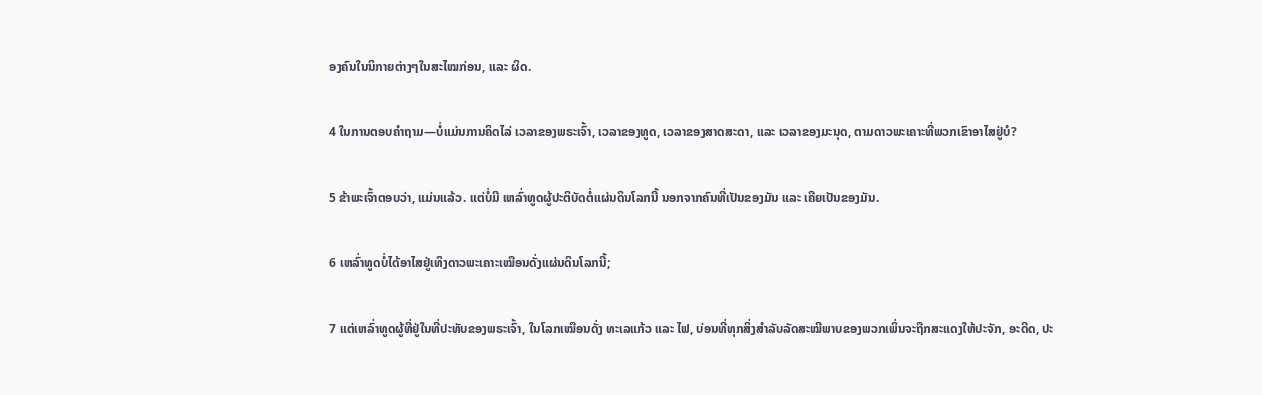ອງຄົນໃນນິກາຍຕ່າງໆໃນສະໄໝກ່ອນ, ແລະ ຜິດ.

4 ໃນການຕອບຄຳຖາມ—ບໍ່ແມ່ນການຄິດໄລ່ ເວລາຂອງພຣະເຈົ້າ, ເວລາຂອງທູດ, ເວລາຂອງສາດສະດາ, ແລະ ເວລາຂອງມະນຸດ, ຕາມດາວພະເຄາະທີ່ພວກເຂົາອາໄສຢູ່ບໍ?

5 ຂ້າພະເຈົ້າຕອບວ່າ, ແມ່ນແລ້ວ. ແຕ່ບໍ່ມີ ເຫລົ່າທູດຜູ້ປະຕິບັດຕໍ່ແຜ່ນດິນໂລກນີ້ ນອກຈາກຄົນທີ່ເປັນຂອງມັນ ແລະ ເຄີຍເປັນຂອງມັນ.

6 ເຫລົ່າທູດບໍ່ໄດ້ອາໄສຢູ່ເທິງດາວພະເຄາະເໝືອນດັ່ງແຜ່ນດິນໂລກນີ້;

7 ແຕ່ເຫລົ່າທູດຜູ້ທີ່ຢູ່ໃນທີ່ປະທັບຂອງພຣະເຈົ້າ, ໃນໂລກເໝືອນດັ່ງ ທະເລແກ້ວ ແລະ ໄຟ, ບ່ອນທີ່ທຸກສິ່ງສຳລັບລັດສະໝີພາບຂອງພວກເພິ່ນຈະຖືກສະແດງໃຫ້ປະຈັກ, ອະດີດ, ປະ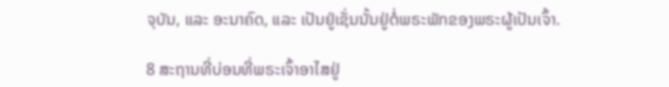ຈຸບັນ, ແລະ ອະນາຄົດ, ແລະ ເປັນຢູ່ເຊັ່ນນັ້ນຢູ່ຕໍ່ພຣະພັກຂອງພຣະຜູ້ເປັນເຈົ້າ.

8 ສະຖານທີ່ບ່ອນທີ່ພຣະເຈົ້າອາໄສຢູ່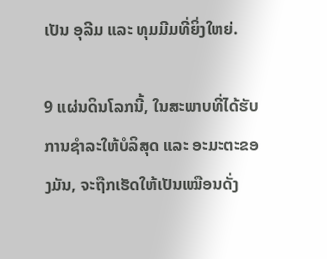ເປັນ ອຸລີມ ແລະ ທຸມມີມທີ່ຍິ່ງໃຫຍ່.

9 ແຜ່ນດິນໂລກນີ້, ໃນສະພາບທີ່ໄດ້ຮັບການຊຳລະໃຫ້ບໍລິສຸດ ແລະ ອະມະຕະຂອງມັນ, ຈະຖືກເຮັດໃຫ້ເປັນເໝືອນດັ່ງ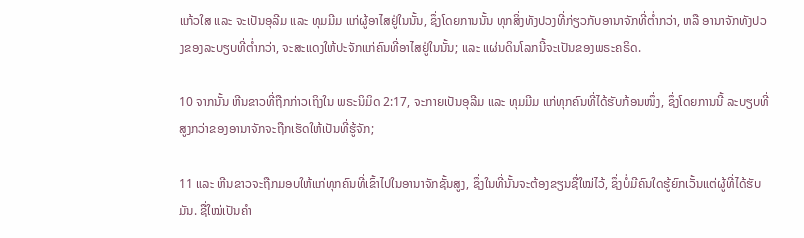ແກ້ວໃສ ແລະ ຈະເປັນອຸລີມ ແລະ ທຸມມີມ ແກ່ຜູ້ອາໄສຢູ່ໃນນັ້ນ, ຊຶ່ງໂດຍການນັ້ນ ທຸກສິ່ງທັງປວງທີ່ກ່ຽວກັບອານາຈັກທີ່ຕ່ຳກວ່າ, ຫລື ອານາຈັກທັງປວງຂອງລະບຽບທີ່ຕ່ຳກວ່າ, ຈະສະແດງໃຫ້ປະຈັກແກ່ຄົນທີ່ອາໄສຢູ່ໃນນັ້ນ; ແລະ ແຜ່ນດິນໂລກນີ້ຈະເປັນຂອງພຣະຄຣິດ.

10 ຈາກນັ້ນ ຫີນຂາວທີ່ຖືກກ່າວເຖິງໃນ ພຣະນິມິດ 2:17, ຈະກາຍເປັນອຸລີມ ແລະ ທຸມມີມ ແກ່ທຸກຄົນທີ່ໄດ້ຮັບກ້ອນໜຶ່ງ, ຊຶ່ງໂດຍການນີ້ ລະບຽບທີ່ສູງກວ່າຂອງອານາຈັກຈະຖືກເຮັດໃຫ້ເປັນທີ່ຮູ້ຈັກ;

11 ແລະ ຫີນຂາວຈະຖືກມອບໃຫ້ແກ່ທຸກຄົນທີ່ເຂົ້າໄປໃນອານາຈັກຊັ້ນສູງ, ຊຶ່ງໃນທີ່ນັ້ນຈະຕ້ອງຂຽນຊື່ໃໝ່ໄວ້, ຊຶ່ງບໍ່ມີຄົນໃດຮູ້ຍົກເວັ້ນແຕ່ຜູ້ທີ່ໄດ້ຮັບມັນ. ຊື່ໃໝ່ເປັນຄຳ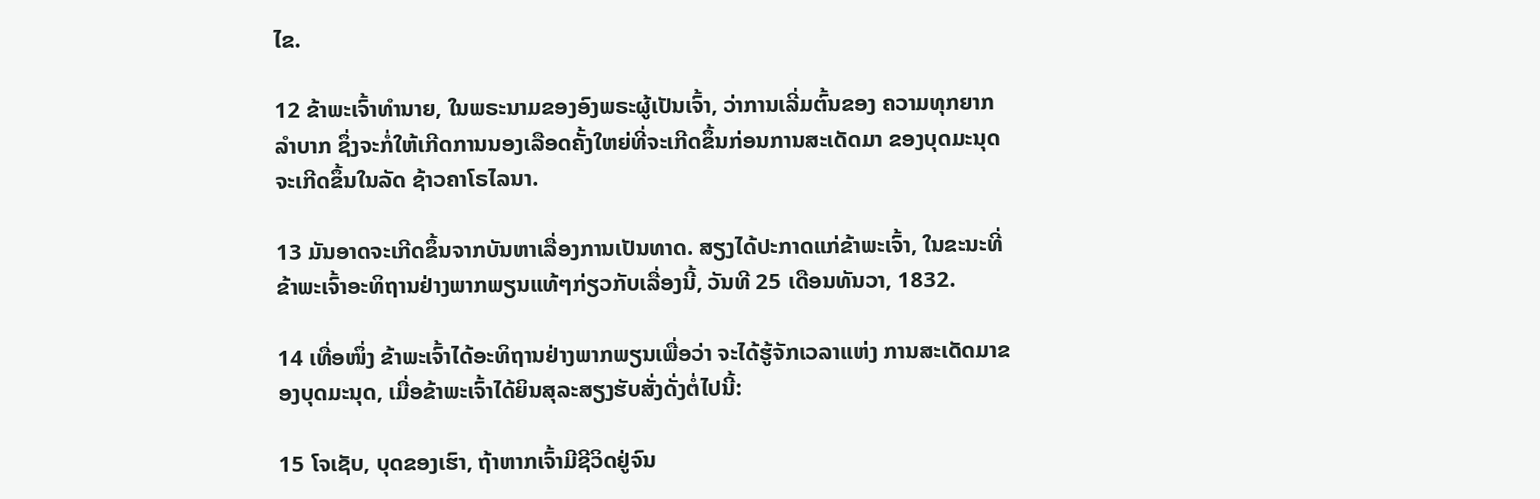ໄຂ.

12 ຂ້າພະເຈົ້າທຳນາຍ, ໃນພຣະນາມຂອງອົງພຣະຜູ້ເປັນເຈົ້າ, ວ່າການເລີ່ມຕົ້ນຂອງ ຄວາມທຸກຍາກລຳບາກ ຊຶ່ງຈະກໍ່ໃຫ້ເກີດການນອງເລືອດຄັ້ງໃຫຍ່ທີ່ຈະເກີດຂຶ້ນກ່ອນການສະເດັດມາ ຂອງບຸດມະນຸດຈະເກີດຂຶ້ນໃນລັດ ຊ້າວຄາໂຣໄລນາ.

13 ມັນອາດຈະເກີດຂຶ້ນຈາກບັນຫາເລື່ອງການເປັນທາດ. ສຽງໄດ້ປະກາດແກ່ຂ້າພະເຈົ້າ, ໃນຂະນະທີ່ຂ້າພະເຈົ້າອະທິຖານຢ່າງພາກພຽນແທ້ໆກ່ຽວກັບເລື່ອງນີ້, ວັນທີ 25 ເດືອນທັນວາ, 1832.

14 ເທື່ອໜຶ່ງ ຂ້າພະເຈົ້າໄດ້ອະທິຖານຢ່າງພາກພຽນເພື່ອວ່າ ຈະໄດ້ຮູ້ຈັກເວລາແຫ່ງ ການສະເດັດມາຂອງບຸດມະນຸດ, ເມື່ອຂ້າພະເຈົ້າໄດ້ຍິນສຸລະສຽງຮັບສັ່ງດັ່ງຕໍ່ໄປນີ້:

15 ໂຈເຊັບ, ບຸດຂອງເຮົາ, ຖ້າຫາກເຈົ້າມີຊີວິດຢູ່ຈົນ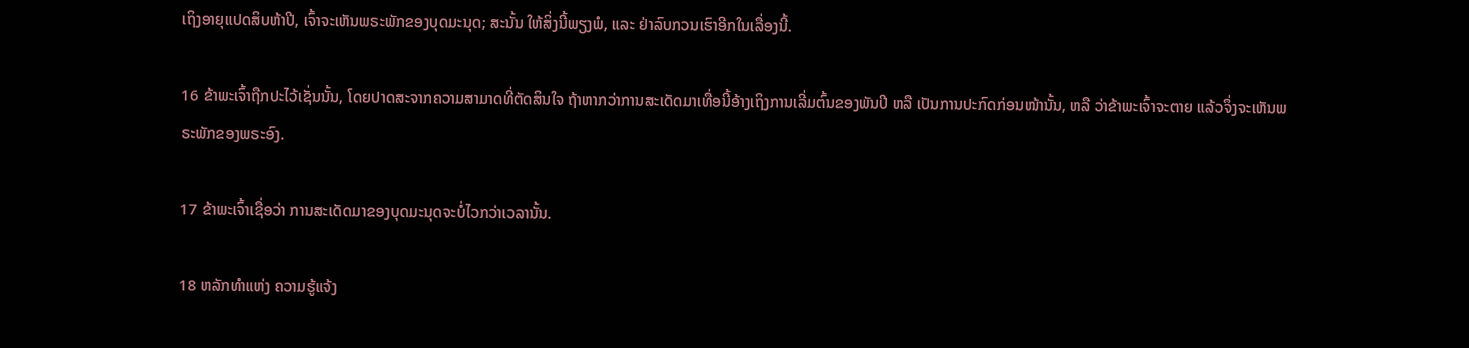ເຖິງອາຍຸແປດສິບຫ້າປີ, ເຈົ້າຈະເຫັນພຣະພັກຂອງບຸດມະນຸດ; ສະນັ້ນ ໃຫ້ສິ່ງນີ້ພຽງພໍ, ແລະ ຢ່າລົບກວນເຮົາອີກໃນເລື່ອງນີ້.

16 ຂ້າພະເຈົ້າຖືກປະໄວ້ເຊັ່ນນັ້ນ, ໂດຍປາດສະຈາກຄວາມສາມາດທີ່ຕັດສິນໃຈ ຖ້າຫາກວ່າການສະເດັດມາເທື່ອນີ້ອ້າງເຖິງການເລີ່ມຕົ້ນຂອງພັນປີ ຫລື ເປັນການປະກົດກ່ອນໜ້ານັ້ນ, ຫລື ວ່າຂ້າພະເຈົ້າຈະຕາຍ ແລ້ວຈຶ່ງຈະເຫັນພຣະພັກຂອງພຣະອົງ.

17 ຂ້າພະເຈົ້າເຊື່ອວ່າ ການສະເດັດມາຂອງບຸດມະນຸດຈະບໍ່ໄວກວ່າເວລານັ້ນ.

18 ຫລັກທຳແຫ່ງ ຄວາມຮູ້ແຈ້ງ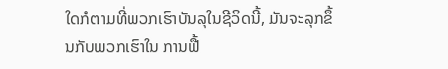ໃດກໍຕາມທີ່ພວກເຮົາບັນລຸໃນຊີວິດນີ້, ມັນຈະລຸກຂຶ້ນກັບພວກເຮົາໃນ ການຟື້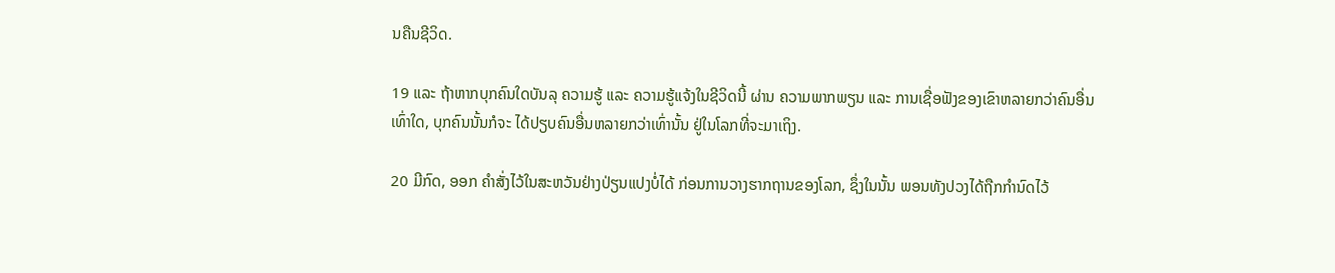ນຄືນຊີວິດ.

19 ແລະ ຖ້າຫາກບຸກຄົນໃດບັນລຸ ຄວາມຮູ້ ແລະ ຄວາມຮູ້ແຈ້ງໃນຊີວິດນີ້ ຜ່ານ ຄວາມພາກພຽນ ແລະ ການເຊື່ອຟັງຂອງເຂົາຫລາຍກວ່າຄົນອື່ນເທົ່າໃດ, ບຸກຄົນນັ້ນກໍຈະ ໄດ້ປຽບຄົນອື່ນຫລາຍກວ່າເທົ່ານັ້ນ ຢູ່ໃນໂລກທີ່ຈະມາເຖິງ.

20 ມີກົດ, ອອກ ຄຳສັ່ງໄວ້ໃນສະຫວັນຢ່າງປ່ຽນແປງບໍ່ໄດ້ ກ່ອນການວາງຮາກຖານຂອງໂລກ, ຊຶ່ງໃນນັ້ນ ພອນທັງປວງໄດ້ຖືກກຳນົດໄວ້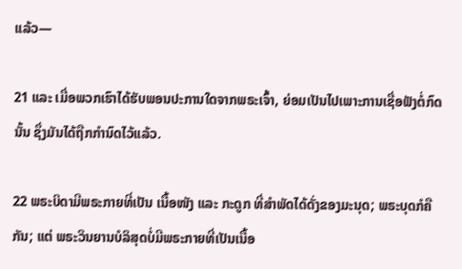ແລ້ວ—

21 ແລະ ເມື່ອພວກເຮົາໄດ້ຮັບພອນປະການໃດຈາກພຣະເຈົ້າ, ຍ່ອມເປັນໄປເພາະການເຊື່ອຟັງຕໍ່ກົດນັ້ນ ຊຶ່ງມັນໄດ້ຖືກກຳນົດໄວ້ແລ້ວ.

22 ພຣະບິດາມີພຣະກາຍທີ່ເປັນ ເນື້ອໜັງ ແລະ ກະດູກ ທີ່ສຳພັດໄດ້ດັ່ງຂອງມະນຸດ; ພຣະບຸດກໍຄືກັນ; ແຕ່ ພຣະວິນຍານບໍລິສຸດບໍ່ມີພຣະກາຍທີ່ເປັນເນື້ອ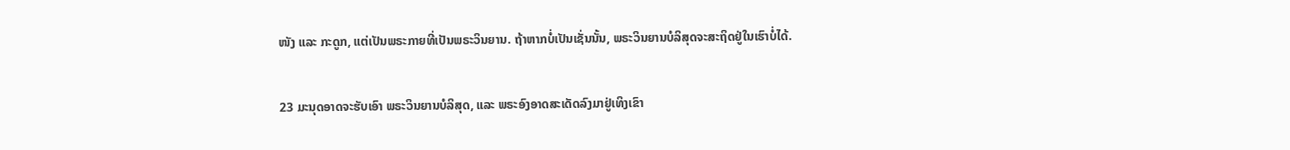ໜັງ ແລະ ກະດູກ, ແຕ່ເປັນພຣະກາຍທີ່ເປັນພຣະວິນຍານ. ຖ້າຫາກບໍ່ເປັນເຊັ່ນນັ້ນ, ພຣະວິນຍານບໍລິສຸດຈະສະຖິດຢູ່ໃນເຮົາບໍ່ໄດ້.

23 ມະນຸດອາດຈະຮັບເອົາ ພຣະວິນຍານບໍລິສຸດ, ແລະ ພຣະອົງອາດສະເດັດລົງມາຢູ່ເທິງເຂົາ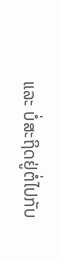ແລະ ບໍ່ສະຖິດຢູ່ຕໍ່ໄປກັບ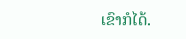ເຂົາກໍໄດ້.